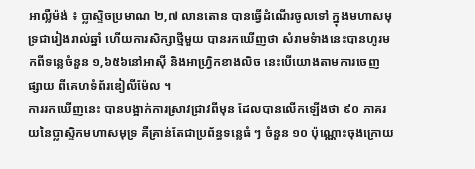អាល្លឺម៉ង់ ៖ ប្លាស្ទិចប្រមាណ ២,៧ លានតោន បានធ្វើដំណើរចូលទៅ ក្នុងមហាសមុទ្រជារៀងរាល់ឆ្នាំ ហើយការសិក្សាថ្មីមួយ បានរកឃើញថា សំរាមទំាងនេះបានហូរមកពីទន្លេចំនួន ១,៦៥៦នៅអាស៊ី និងអាហ្វ្រិកខាងលិច នេះបើយោងតាមការចេញផ្សាយ ពីគេហទំព័រឌៀលីម៉ែល ។
ការរកឃើញនេះ បានបង្អាក់ការស្រាវជ្រាវពីមុន ដែលបានលើកឡើងថា ៩០ ភាគរយនៃប្លាស្ទិកមហាសមុទ្រ គឺគ្រាន់តែជាប្រព័ន្ធទន្លេធំ ៗ ចំនួន ១០ ប៉ុណ្ណោះចុងក្រោយ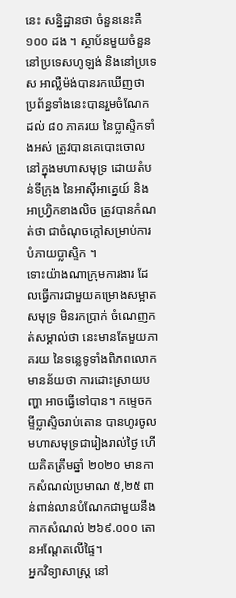នេះ សន្និដ្ឋានថា ចំនួននេះគឺ ១០០ ដង ។ ស្ថាប័នមួយចំនួន នៅប្រទេសហូឡង់ និងនៅប្រទេស អាល្លឺម៉ង់បានរកឃើញថា ប្រព័ន្ធទាំងនេះបានរួមចំណែកដល់ ៨០ ភាគរយ នៃប្លាស្ទិកទាំងអស់ ត្រូវបានគេបោះចោល នៅក្នុងមហាសមុទ្រ ដោយតំបន់ទីក្រុង នៃអាស៊ីអាគ្នេយ៍ និងអាហ្វ្រិកខាងលិច ត្រូវបានកំណត់ថា ជាចំណុចក្តៅសម្រាប់ការបំភាយប្លាស្ទិក ។
ទោះយ៉ាងណាក្រុមការងារ ដែលធ្វើការជាមួយគម្រោងសម្អាតសមុទ្រ មិនរកប្រាក់ ចំណេញកត់សម្គាល់ថា នេះមានតែមួយភាគរយ នៃទន្លេទូទាំងពិភពលោក មានន័យថា ការដោះស្រាយបញ្ហា អាចធ្វើទៅបាន។ កម្ទេចកម្ទីប្លាស្ទិចរាប់តោន បានហូរចូលមហាសមុទ្រជារៀងរាល់ថ្ងៃ ហើយគិតត្រឹមឆ្នាំ ២០២០ មានកាកសំណល់ប្រមាណ ៥,២៥ ពាន់ពាន់លានបំណែកជាមួយនឹងកាកសំណល់ ២៦៩.០០០ តោនអណ្តែតលើផ្ទៃ។
អ្នកវិទ្យាសាស្ត្រ នៅ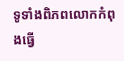ទូទាំងពិភពលោកកំពុងធ្វើ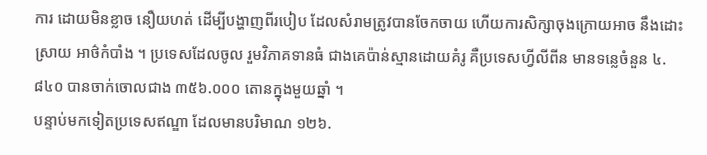ការ ដោយមិនខ្លាច នឿយហត់ ដើម្បីបង្ហាញពីរបៀប ដែលសំរាមត្រូវបានចែកចាយ ហើយការសិក្សាចុងក្រោយអាច នឹងដោះស្រាយ អាថ៌កំបាំង ។ ប្រទេសដែលចូល រួមវិភាគទានធំ ជាងគេប៉ាន់ស្មានដោយគំរូ គឺប្រទេសហ្វីលីពីន មានទន្លេចំនួន ៤.៨៤០ បានចាក់ចោលជាង ៣៥៦.០០០ តោនក្នុងមួយឆ្នាំ ។
បន្ទាប់មកទៀតប្រទេសឥណ្ឌា ដែលមានបរិមាណ ១២៦.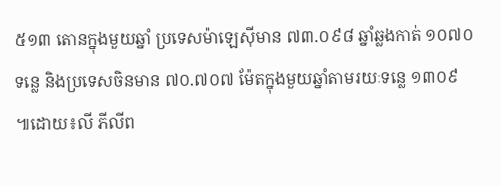៥១៣ តោនក្នុងមួយឆ្នាំ ប្រទេសម៉ាឡេស៊ីមាន ៧៣.០៩៨ ឆ្នាំឆ្លងកាត់ ១០៧០ ទន្លេ និងប្រទេសចិនមាន ៧០.៧០៧ ម៉ែតក្នុងមួយឆ្នាំតាមរយៈទន្លេ ១៣០៩ ៕ដោយ៖លី ភីលីព